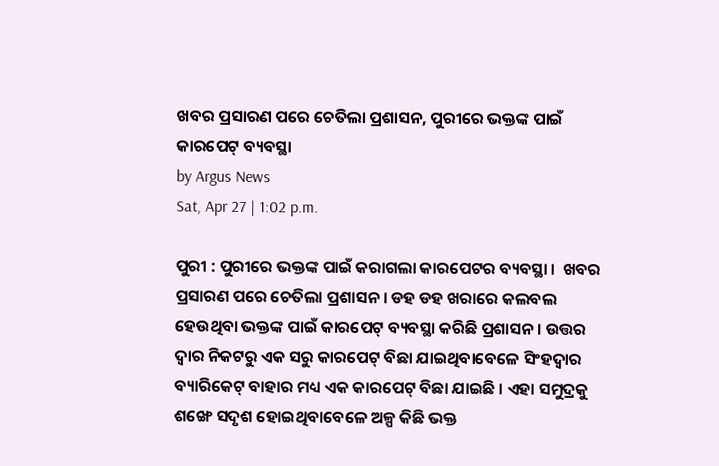ଖବର ପ୍ରସାରଣ ପରେ ଚେତିଲା ପ୍ରଶାସନ, ପୁରୀରେ ଭକ୍ତଙ୍କ ପାଇଁ କାରପେଟ୍ ବ୍ୟବସ୍ଥା
by Argus News
Sat, Apr 27 | 1:02 p.m.

ପୁରୀ : ପୁରୀରେ ଭକ୍ତଙ୍କ ପାଇଁ କରାଗଲା କାରପେଟର ବ୍ୟବସ୍ଥା ।  ଖବର ପ୍ରସାରଣ ପରେ ଚେତିଲା ପ୍ରଶାସନ । ଡହ ଡହ ଖରାରେ କଲବଲ ହେଉଥିବା ଭକ୍ତଙ୍କ ପାଇଁ କାରପେଟ୍ ବ୍ୟବସ୍ଥା କରିଛି ପ୍ରଶାସନ । ଉତ୍ତର ଦ୍ବାର ନିକଟରୁ ଏକ ସରୁ କାରପେଟ୍ ବିଛା ଯାଇଥିବାବେଳେ ସିଂହଦ୍ଵାର ବ୍ୟାରିକେଟ୍ ବାହାର ମଧ୍ୟ ଏକ କାରପେଟ୍ ବିଛା ଯାଇଛି । ଏହା ସମୁଦ୍ରକୁ ଶଙ୍ଖେ ସଦୃଶ ହୋଇଥିବାବେଳେ ଅଳ୍ପ କିଛି ଭକ୍ତ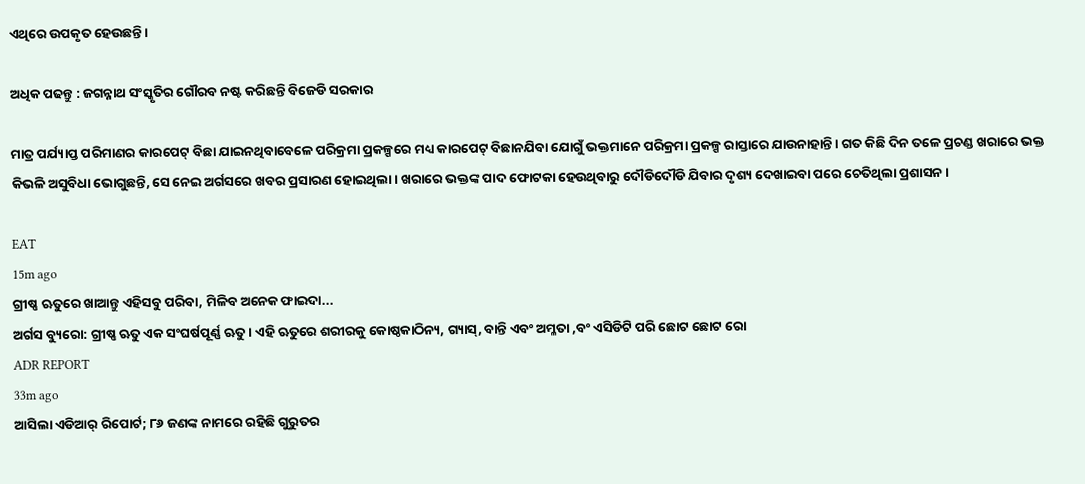ଏଥିରେ ଉପକୃତ ହେଉଛନ୍ତି ।

ଅଧିକ ପଢନ୍ତୁ : ଜଗନ୍ନାଥ ସଂସ୍କୃତିର ଗୌରବ ନଷ୍ଟ କରିଛନ୍ତି ବିଜେଡି ସରକାର

ମାତ୍ର ପର୍ଯ୍ୟାପ୍ତ ପରିମାଣର କାରପେଟ୍ ବିଛା ଯାଇନଥିବାବେଳେ ପରିକ୍ରମା ପ୍ରକଳ୍ପରେ ମଧ୍ୟ କାରପେଟ୍ ବିଛାନଯିବା ଯୋଗୁଁ ଭକ୍ତମାନେ ପରିକ୍ରମା ପ୍ରକଳ୍ପ ରାସ୍ତାରେ ଯାଉନାହାନ୍ତି । ଗତ କିଛି ଦିନ ତଳେ ପ୍ରଚଣ୍ଡ ଖରାରେ ଭକ୍ତ କିଭଳି ଅସୁବିଧା ଭୋଗୁଛନ୍ତି, ସେ ନେଇ ଅର୍ଗସରେ ଖବର ପ୍ରସାରଣ ହୋଇଥିଲା । ଖରାରେ ଭକ୍ତଙ୍କ ପାଦ ଫୋଟକା ହେଉଥିବାରୁ ଦୌଡିଦୌଡି ଯିବାର ଦୃଶ୍ୟ ଦେଖାଇବା ପରେ ଚେତିଥିଲା ପ୍ରଶାସନ ।

EAT
15m ago
ଗ୍ରୀଷ୍ଣ ଋତୁରେ ଖାଆନ୍ତୁ ଏହିସବୁ ପରିବା, ମିଳିବ ଅନେକ ଫାଇଦା...
ଅର୍ଗସ ବ୍ୟୁରୋ: ଗ୍ରୀଷ୍ଣ ଋତୁ ଏକ ସଂଘର୍ଷପୂର୍ଣ୍ଣ ଋତୁ। ଏହି ଋତୁରେ ଶରୀରକୁ କୋଷ୍ଠକାଠିନ୍ୟ, ଗ୍ୟାସ୍, ବାନ୍ତି ଏବଂ ଅମ୍ଳତା ,ବଂ ଏସିଡିଟି ପରି ଛୋଟ ଛୋଟ ରୋ
ADR REPORT
33m ago
ଆସିଲା ଏଡିଆର୍ ରିପୋର୍ଟ; ୮୬ ଜଣଙ୍କ ନାମରେ ରହିଛି ଗୁରୁତର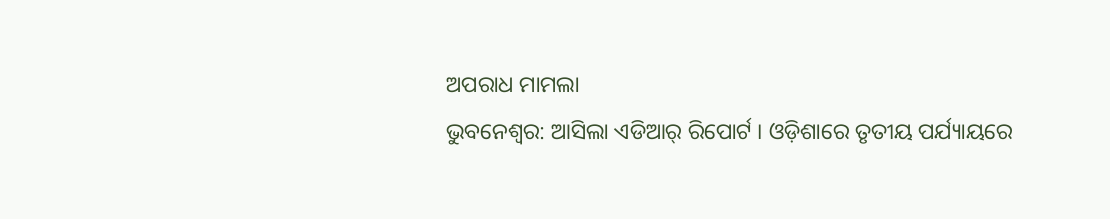ଅପରାଧ ମାମଲା
ଭୁବନେଶ୍ୱର: ଆସିଲା ଏଡିଆର୍ ରିପୋର୍ଟ । ଓଡ଼ିଶାରେ ତୃତୀୟ ପର୍ଯ୍ୟାୟରେ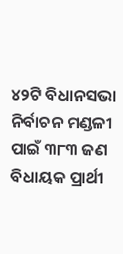୪୨ଟି ବିଧାନସଭା ନିର୍ବାଚନ ମଣ୍ଡଳୀ ପାଇଁ ୩୮୩ ଜଣ ବିଧାୟକ ପ୍ରାର୍ଥୀ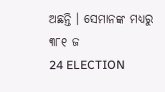ଅଛନ୍ତି । ସେମାନଙ୍କ ମଧ୍ୟରୁ ୩୮୧ ଜ
24 ELECTION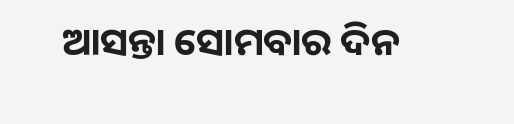ଆସନ୍ତା ସୋମବାର ଦିନ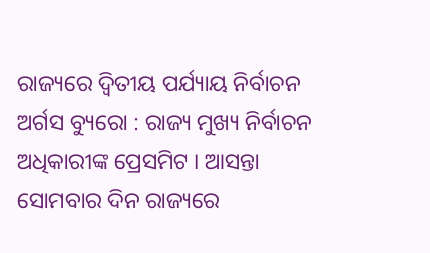ରାଜ୍ୟରେ ଦ୍ୱିତୀୟ ପର୍ଯ୍ୟାୟ ନିର୍ବାଚନ
ଅର୍ଗସ ବ୍ୟୁରୋ : ରାଜ୍ୟ ମୁଖ୍ୟ ନିର୍ବାଚନ ଅଧିକାରୀଙ୍କ ପ୍ରେସମିଟ । ଆସନ୍ତା ସୋମବାର ଦିନ ରାଜ୍ୟରେ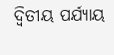ଦ୍ୱିତୀୟ ପର୍ଯ୍ୟାୟ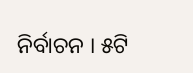ନିର୍ବାଚନ । ୫ଟି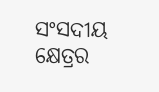ସଂସଦୀୟ କ୍ଷେତ୍ରର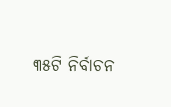୩୫ଟି ନିର୍ବାଚନ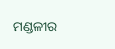ମଣ୍ଡଳୀର